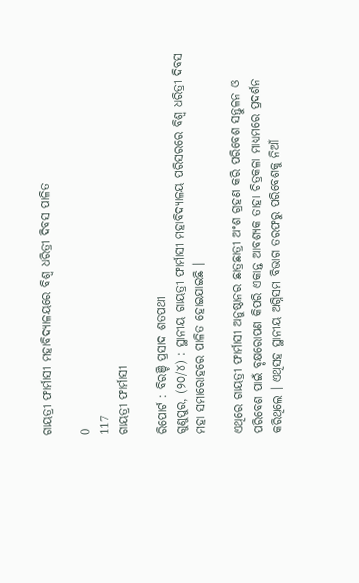ଗାୟତ୍ରୀ ଫାର୍ମାସୀ ମହାବିଦ୍ୟାଳୟରେ ବିଶ୍ୱ ଧରିତ୍ରୀ ଦିବସ ପାଳିତ

0
117
ଗାୟତ୍ରୀ ଫାର୍ମାସୀ

ରିପୋର୍ଟ : ବିରଞ୍ଚି ପ୍ରସାଦ ଶତପଥୀ
ଗୁଣୁପୁର, (୨୦/୪) : ସ୍ଥାନୀୟ ଗାୟତ୍ରୀ ଫାର୍ମାସୀ ମହାବିଦ୍ୟାଳୟ ପରିସରରେ ବିଶ୍ୱ ଧରିତ୍ରୀ ଦିବସ ମହା ସମାରୋହରେ ପାଳିତ ହୋଇଯାଇଛି ।

ଏଥିରେ ଗାୟତ୍ରୀ ଫାର୍ମାସୀ ଅନୁଷ୍ଠାନର ଛାତ୍ରଛାତ୍ରୀ ଅଂଶ ଗ୍ରହଣ କରି ପରିବେଶ ସନ୍ତୁଳନ ଓ ପରିବେଶ ପାଇଁ ବୃକ୍ଷରୋପଣ କିପରି ଏକାନ୍ତ ଆବଶ୍ୟକ ତାହା ଚିତ୍ରକଳା ମାଧ୍ୟମରେ ପ୍ରଦର୍ଶନ କରିଥିଲେ । ଏଥିସହ ସ୍ଥାନୀୟ ଅଗ୍ନିସମ ବିଭାଗ ତରଫରୁ ପରିବେଶକୁ ନିଆଁ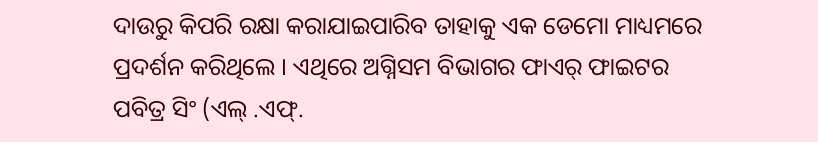ଦାଉରୁ କିପରି ରକ୍ଷା କରାଯାଇପାରିବ ତାହାକୁ ଏକ ଡେମୋ ମାଧ୍ୟମରେ ପ୍ରଦର୍ଶନ କରିଥିଲେ । ଏଥିରେ ଅଗ୍ନିସମ ବିଭାଗର ଫାଏର୍ ଫାଇଟର ପବିତ୍ର ସିଂ (ଏଲ୍ .ଏଫ୍.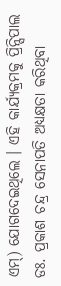ଏମ୍) ଯୋଗଦେଇଥିଲେ । ଏହି କାର୍ଯ୍ୟକ୍ରମକୁ ପ୍ରିନ୍ସିପାଲ ଡଃ. ପ୍ରକାଶ ଚନ୍ଦ୍ର ସେନାପତି ଅଧ୍ୟକ୍ଷତା କରିଥିବା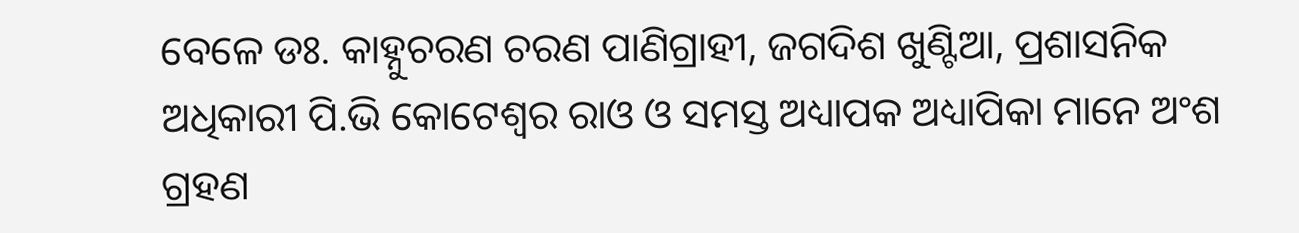ବେଳେ ଡଃ. କାହ୍ନୁଚରଣ ଚରଣ ପାଣିଗ୍ରାହୀ, ଜଗଦିଶ ଖୁଣ୍ଟିଆ, ପ୍ରଶାସନିକ ଅଧିକାରୀ ପି.ଭି କୋଟେଶ୍ୱର ରାଓ ଓ ସମସ୍ତ ଅଧ୍ୟାପକ ଅଧ୍ୟାପିକା ମାନେ ଅଂଶ ଗ୍ରହଣ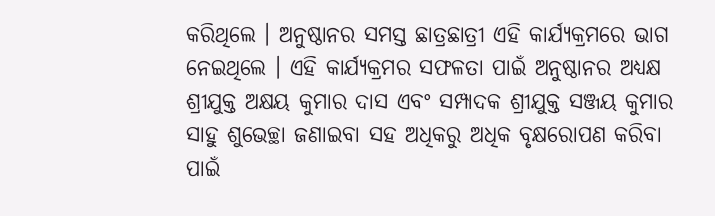କରିଥିଲେ । ଅନୁଷ୍ଠାନର ସମସ୍ତ ଛାତ୍ରଛାତ୍ରୀ ଏହି କାର୍ଯ୍ୟକ୍ରମରେ ଭାଗ ନେଇଥିଲେ । ଏହି କାର୍ଯ୍ୟକ୍ରମର ସଫଳତା ପାଇଁ ଅନୁଷ୍ଠାନର ଅଧ୍ୟକ୍ଷ ଶ୍ରୀଯୁକ୍ତ ଅକ୍ଷୟ କୁମାର ଦାସ ଏବଂ ସମ୍ପାଦକ ଶ୍ରୀଯୁକ୍ତ ସଞ୍ଜୟ କୁମାର ସାହୁ ଶୁଭେଚ୍ଛା ଜଣାଇବା ସହ ଅଧିକରୁ ଅଧିକ ବୃକ୍ଷରୋପଣ କରିବା ପାଇଁ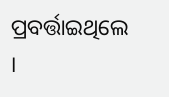ପ୍ରବର୍ତ୍ତାଇଥିଲେ ।